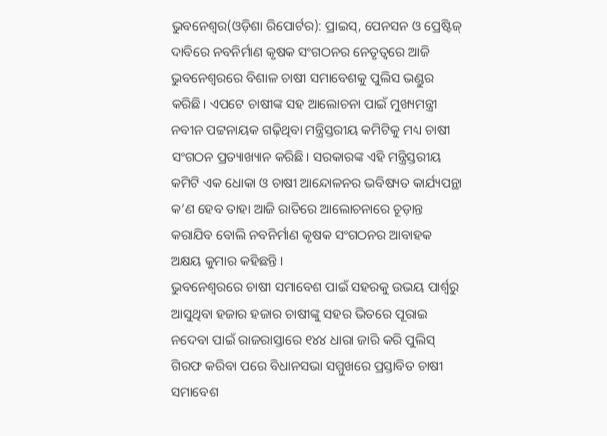ଭୁବନେଶ୍ୱର(ଓଡ଼ିଶା ରିପୋର୍ଟର): ପ୍ରାଇସ୍, ପେନସନ ଓ ପ୍ରେଷ୍ଟିଜ୍ ଦାବିରେ ନବନିର୍ମାଣ କୃଷକ ସଂଗଠନର ନେତୃତ୍ୱରେ ଆଜି ଭୁବନେଶ୍ୱରରେ ବିଶାଳ ଚାଷୀ ସମାବେଶକୁ ପୁଲିସ ଭଣ୍ଡୁର କରିଛି। ଏପଟେ ଚାଷୀଙ୍କ ସହ ଆଲୋଚନା ପାଇଁ ମୁଖ୍ୟମନ୍ତ୍ରୀ ନବୀନ ପଟ୍ଟନାୟକ ଗଢ଼ିଥିବା ମନ୍ତ୍ରିସ୍ତରୀୟ କମିଟିକୁ ମଧ୍ୟ ଚାଷୀ ସଂଗଠନ ପ୍ରତ୍ୟାଖ୍ୟାନ କରିଛି। ସରକାରଙ୍କ ଏହି ମନ୍ତ୍ରିସ୍ତରୀୟ କମିଟି ଏକ ଧୋକା ଓ ଚାଷୀ ଆନ୍ଦୋଳନର ଭବିଷ୍ୟତ କାର୍ଯ୍ୟପନ୍ଥା କ’ଣ ହେବ ତାହା ଆଜି ରାତିରେ ଆଲୋଚନାରେ ଚୂଡ଼ାନ୍ତ କରାଯିବ ବୋଲି ନବନିର୍ମାଣ କୃଷକ ସଂଗଠନର ଆବାହକ ଅକ୍ଷୟ କୁମାର କହିଛନ୍ତି।
ଭୁବନେଶ୍ୱରରେ ଚାଷୀ ସମାବେଶ ପାଇଁ ସହରକୁ ଉଭୟ ପାର୍ଶ୍ୱରୁ ଆସୁଥିବା ହଜାର ହଜାର ଚାଷୀଙ୍କୁ ସହର ଭିତରେ ପୂରାଇ ନଦେବା ପାଇଁ ରାଜରାସ୍ତାରେ ୧୪୪ ଧାରା ଜାରି କରି ପୁଲିସ୍ ଗିରଫ କରିବା ପରେ ବିଧାନସଭା ସମ୍ମୁଖରେ ପ୍ରସ୍ତାବିତ ଚାଷୀ ସମାବେଶ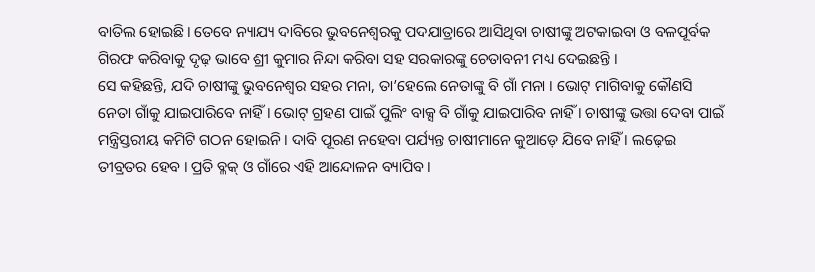ବାତିଲ ହୋଇଛି। ତେବେ ନ୍ୟାଯ୍ୟ ଦାବିରେ ଭୁବନେଶ୍ୱରକୁ ପଦଯାତ୍ରାରେ ଆସିଥିବା ଚାଷୀଙ୍କୁ ଅଟକାଇବା ଓ ବଳପୂର୍ବକ ଗିରଫ କରିବାକୁ ଦୃଢ଼ ଭାବେ ଶ୍ରୀ କୁମାର ନିନ୍ଦା କରିବା ସହ ସରକାରଙ୍କୁ ଚେତାବନୀ ମଧ୍ୟ ଦେଇଛନ୍ତି ।
ସେ କହିଛନ୍ତି, ଯଦି ଚାଷୀଙ୍କୁ ଭୁବନେଶ୍ୱର ସହର ମନା, ତା’ହେଲେ ନେତାଙ୍କୁ ବି ଗାଁ ମନା । ଭୋଟ୍ ମାଗିବାକୁ କୌଣସି ନେତା ଗାଁକୁ ଯାଇପାରିବେ ନାହିଁ । ଭୋଟ୍ ଗ୍ରହଣ ପାଇଁ ପୁଲିଂ ବାକ୍ସ ବି ଗାଁକୁ ଯାଇପାରିବ ନାହିଁ । ଚାଷୀଙ୍କୁ ଭତ୍ତା ଦେବା ପାଇଁ ମନ୍ତ୍ରିସ୍ତରୀୟ କମିଟି ଗଠନ ହୋଇନି । ଦାବି ପୂରଣ ନହେବା ପର୍ଯ୍ୟନ୍ତ ଚାଷୀମାନେ କୁଆଡ଼େ ଯିବେ ନାହିଁ । ଲଢ଼େଇ ତୀବ୍ରତର ହେବ । ପ୍ରତି ବ୍ଳକ୍ ଓ ଗାଁରେ ଏହି ଆନ୍ଦୋଳନ ବ୍ୟାପିବ ।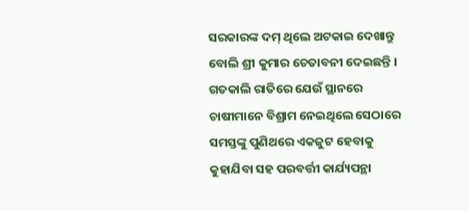ସରକାରଙ୍କ ଦମ୍ ଥିଲେ ଅଟକାଇ ଦେଖାନ୍ତୁ ବୋଲି ଶ୍ରୀ କୁମାର ଚେତାବନୀ ଦେଇଛନ୍ତି । ଗତକାଲି ରାତିରେ ଯେଉଁ ସ୍ଥାନରେ ଚାଷୀମାନେ ବିଶ୍ରାମ ନେଇଥିଲେ ସେଠାରେ ସମସ୍ତଙ୍କୁ ପୁଣିଥରେ ଏକଜୁଟ ହେବାକୁ କୁହାଯିବା ସହ ପରବର୍ତ୍ତୀ କାର୍ଯ୍ୟପନ୍ଥା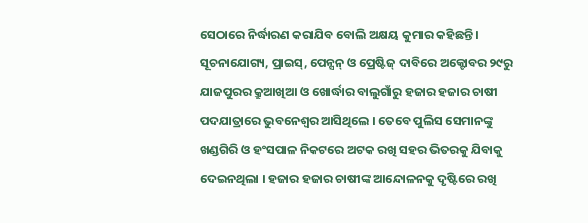ସେଠାରେ ନିର୍ଦ୍ଧାରଣ କରାଯିବ ବୋଲି ଅକ୍ଷୟ କୁମାର କହିଛନ୍ତି ।
ସୂଚନାଯୋଗ୍ୟ, ପ୍ରାଇସ୍, ପେନ୍ସନ୍ ଓ ପ୍ରେଷ୍ଟିଜ୍ ଦାବିରେ ଅକ୍ଟୋବର ୨୯ରୁ ଯାଜପୁରର କ୍ରୁଆଖିଆ ଓ ଖୋର୍ଦ୍ଧାର ବାଲୁଗାଁରୁ ହଜାର ହଜାର ଚାଷୀ ପଦଯାତ୍ରାରେ ଭୁବନେଶ୍ୱର ଆସିଥିଲେ । ତେବେ ପୁଲିସ ସେମାନଙ୍କୁ ଖଣ୍ଡଗିରି ଓ ହଂସପାଳ ନିକଟରେ ଅଟକ ରଖି ସହର ଭିତରକୁ ଯିବାକୁ ଦେଇନଥିଲା । ହଜାର ହଜାର ଚାଷୀଙ୍କ ଆନ୍ଦୋଳନକୁ ଦୃଷ୍ଟିରେ ରଖି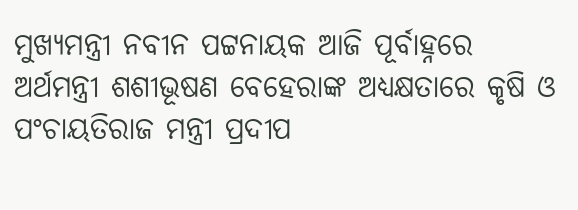ମୁଖ୍ୟମନ୍ତ୍ରୀ ନବୀନ ପଟ୍ଟନାୟକ ଆଜି ପୂର୍ବାହ୍ନରେ ଅର୍ଥମନ୍ତ୍ରୀ ଶଶୀଭୂଷଣ ବେହେରାଙ୍କ ଅଧ୍ୟକ୍ଷତାରେ କୃଷି ଓ ପଂଚାୟତିରାଜ ମନ୍ତ୍ରୀ ପ୍ରଦୀପ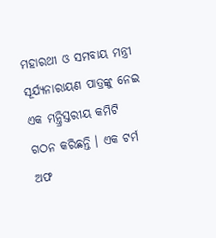ମହାରଥୀ ଓ ସମବାୟ ମନ୍ତ୍ରୀ ସୂର୍ଯ୍ୟନାରାୟଣ ପାତ୍ରଙ୍କୁ ନେଇ ଏକ ମନ୍ତ୍ରିସ୍ତରୀୟ କମିଟି ଗଠନ କରିଛନ୍ତି । ଏକ ଟର୍ମ ଅଫ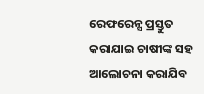ରେଫରେନ୍ସ ପ୍ରସ୍ତୁତ କରାଯାଇ ଚାଷୀଙ୍କ ସହ ଆଲୋଚନା କରାଯିବ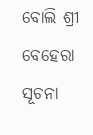ବୋଲି ଶ୍ରୀ ବେହେରା ସୂଚନା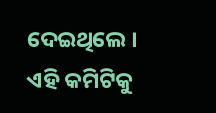ଦେଇଥିଲେ । ଏହି କମିଟିକୁ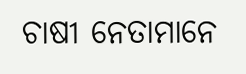ଚାଷୀ ନେତାମାନେ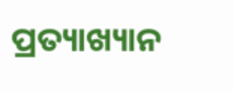ପ୍ରତ୍ୟାଖ୍ୟାନ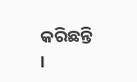କରିଛନ୍ତି ।